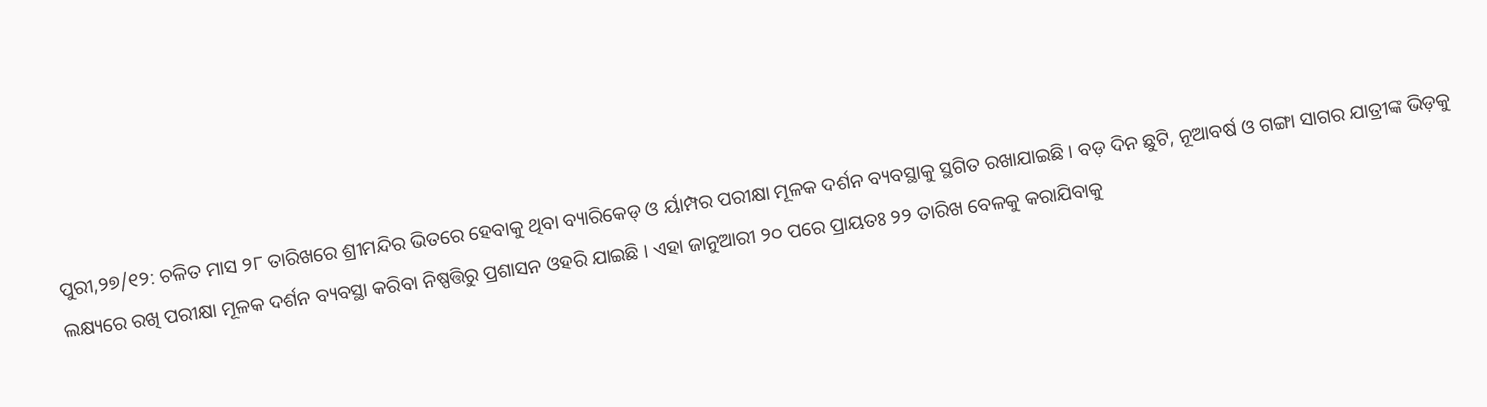ପୁରୀ,୨୭/୧୨: ଚଳିତ ମାସ ୨୮ ତାରିଖରେ ଶ୍ରୀମନ୍ଦିର ଭିତରେ ହେବାକୁ ଥିବା ବ୍ୟାରିକେଡ୍ ଓ ର୍ୟାମ୍ପର ପରୀକ୍ଷା ମୂଳକ ଦର୍ଶନ ବ୍ୟବସ୍ଥାକୁ ସ୍ଥଗିତ ରଖାଯାଇଛି । ବଡ଼ ଦିନ ଛୁଟି, ନୂଆବର୍ଷ ଓ ଗଙ୍ଗା ସାଗର ଯାତ୍ରୀଙ୍କ ଭିଡ଼କୁ ଲକ୍ଷ୍ୟରେ ରଖି ପରୀକ୍ଷା ମୂଳକ ଦର୍ଶନ ବ୍ୟବସ୍ଥା କରିବା ନିଷ୍ପତ୍ତିରୁ ପ୍ରଶାସନ ଓହରି ଯାଇଛି । ଏହା ଜାନୁଆରୀ ୨୦ ପରେ ପ୍ରାୟତଃ ୨୨ ତାରିଖ ବେଳକୁ କରାଯିବାକୁ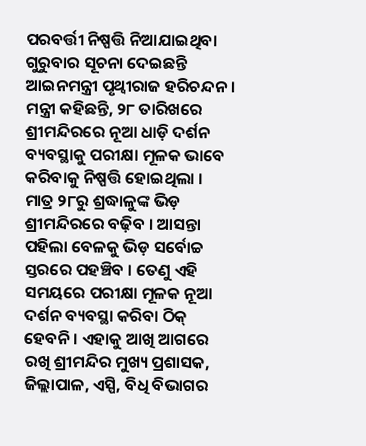ପରବର୍ତ୍ତୀ ନିଷ୍ପତ୍ତି ନିଆଯାଇଥିବା ଗୁରୁବାର ସୂଚନା ଦେଇଛନ୍ତି ଆଇନମନ୍ତ୍ରୀ ପୃଥ୍ୱୀରାଜ ହରିଚନ୍ଦନ ।
ମନ୍ତ୍ରୀ କହିଛନ୍ତି, ୨୮ ତାରିଖରେ ଶ୍ରୀମନ୍ଦିରରେ ନୂଆ ଧାଡ଼ି ଦର୍ଶନ ବ୍ୟବସ୍ଥାକୁ ପରୀକ୍ଷା ମୂଳକ ଭାବେ କରିବାକୁ ନିଷ୍ପତ୍ତି ହୋଇଥିଲା । ମାତ୍ର ୨୮ରୁ ଶ୍ରଦ୍ଧାଳୁଙ୍କ ଭିଡ଼ ଶ୍ରୀମନ୍ଦିରରେ ବଢ଼ିବ । ଆସନ୍ତା ପହିଲା ବେଳକୁ ଭିଡ଼ ସର୍ବୋଚ୍ଚ ସ୍ତରରେ ପହଞ୍ଚିବ । ତେଣୁ ଏହି ସମୟରେ ପରୀକ୍ଷା ମୂଳକ ନୂଆ ଦର୍ଶନ ବ୍ୟବସ୍ଥା କରିବା ଠିକ୍ ହେବନି । ଏହାକୁ ଆଖି ଆଗରେ ରଖି ଶ୍ରୀମନ୍ଦିର ମୁଖ୍ୟ ପ୍ରଶାସକ, ଜିଲ୍ଲାପାଳ, ଏସ୍ପି, ବିଧି ବିଭାଗର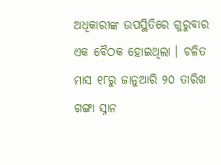ଅଧିକାରୀଙ୍କ ଉପସ୍ଥିତିରେ ଗୁରୁବାର ଏକ ବୈଠକ ହୋଇଥିଲା । ଚଳିତ ମାସ ୧୮ରୁ ଜାନୁଆରି ୨୦ ତାରିଖ ଗଙ୍ଗା ସ୍ନାନ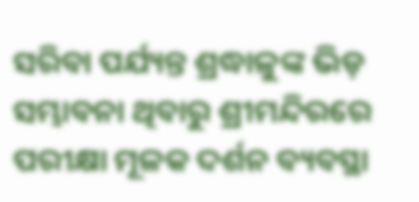ସରିବା ପର୍ଯ୍ୟନ୍ତ ଶ୍ରଦ୍ଧାଳୁଙ୍କ ଭିଡ଼ ସମ୍ଭାବନା ଥିବାରୁ ଶ୍ରୀମନ୍ଦିରରେ ପରୀକ୍ଷା ମୂଳକ ଦର୍ଶନ ବ୍ୟବସ୍ଥା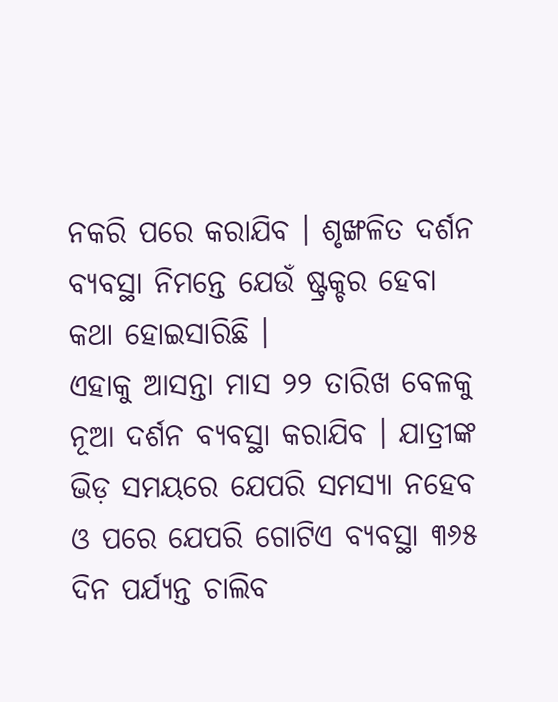ନକରି ପରେ କରାଯିବ । ଶୃଙ୍ଖଳିତ ଦର୍ଶନ ବ୍ୟବସ୍ଥା ନିମନ୍ତେ ଯେଉଁ ଷ୍ଟ୍ରକ୍ଚର ହେବା କଥା ହୋଇସାରିଛି ।
ଏହାକୁ ଆସନ୍ତା ମାସ ୨୨ ତାରିଖ ବେଳକୁ ନୂଆ ଦର୍ଶନ ବ୍ୟବସ୍ଥା କରାଯିବ । ଯାତ୍ରୀଙ୍କ ଭିଡ଼ ସମୟରେ ଯେପରି ସମସ୍ୟା ନହେବ ଓ ପରେ ଯେପରି ଗୋଟିଏ ବ୍ୟବସ୍ଥା ୩୬୫ ଦିନ ପର୍ଯ୍ୟନ୍ତ ଚାଲିବ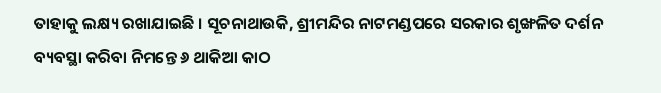ତାହାକୁ ଲକ୍ଷ୍ୟ ରଖାଯାଇଛି । ସୂଚନାଥାଉକି, ଶ୍ରୀମନ୍ଦିର ନାଟମଣ୍ଡପରେ ସରକାର ଶୃଙ୍ଖଳିତ ଦର୍ଶନ ବ୍ୟବସ୍ଥା କରିବା ନିମନ୍ତେ ୬ ଥାକିଆ କାଠ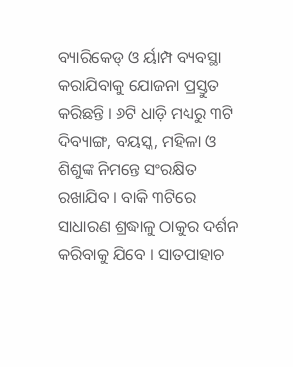ବ୍ୟାରିକେଡ୍ ଓ ର୍ୟାମ୍ପ ବ୍ୟବସ୍ଥା କରାଯିବାକୁ ଯୋଜନା ପ୍ରସ୍ତୁତ କରିଛନ୍ତି । ୬ଟି ଧାଡ଼ି ମଧ୍ୟରୁ ୩ଟି ଦିବ୍ୟାଙ୍ଗ, ବୟସ୍କ, ମହିଳା ଓ ଶିଶୁଙ୍କ ନିମନ୍ତେ ସଂରକ୍ଷିତ ରଖାଯିବ । ବାକି ୩ଟିରେ ସାଧାରଣ ଶ୍ରଦ୍ଧାଳୁ ଠାକୁର ଦର୍ଶନ କରିବାକୁ ଯିବେ । ସାତପାହାଚ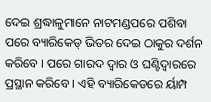ଦେଇ ଶ୍ରଦ୍ଧାଳୁମାନେ ନାଟମଣ୍ଡପରେ ପଶିବା ପରେ ବ୍ୟାରିକେଡ୍ ଭିତର ଦେଇ ଠାକୁର ଦର୍ଶନ କରିବେ । ପରେ ଗାରଦ ଦ୍ୱାର ଓ ଘଣ୍ଟିଦ୍ୱାରରେ ପ୍ରସ୍ଥାନ କରିବେ । ଏହି ବ୍ୟାରିକେଡରେ ର୍ୟାମ୍ପ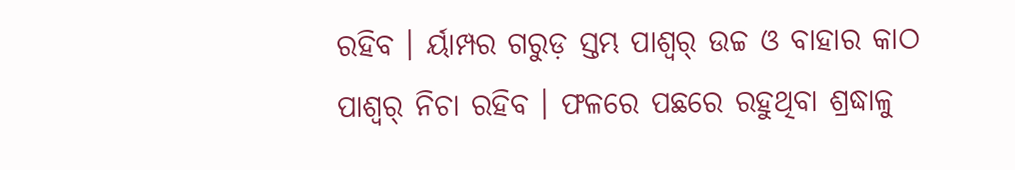ରହିବ । ର୍ୟାମ୍ପର ଗରୁଡ଼ ସ୍ତମ୍ଭ ପାଶ୍ୱର୍ ଉଚ୍ଚ ଓ ବାହାର କାଠ ପାଶ୍ୱର୍ ନିଚା ରହିବ । ଫଳରେ ପଛରେ ରହୁଥିବା ଶ୍ରଦ୍ଧାଳୁ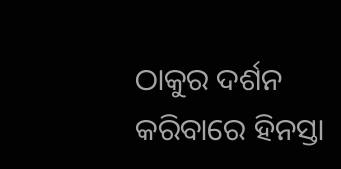ଠାକୁର ଦର୍ଶନ କରିବାରେ ହିନସ୍ତା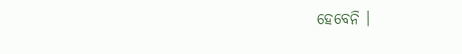ହେବେନି ।